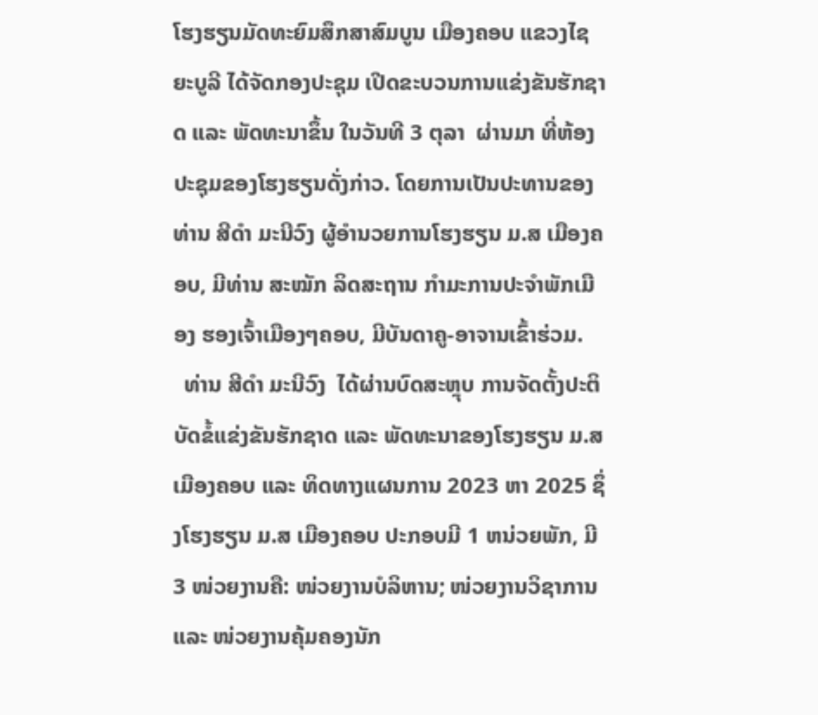ໂຮງຮຽນມັດທະຍົມສຶກສາສົມບູນ ເມືອງຄອບ ແຂວງໄຊຍະບູລີ ໄດ້ຈັດກອງປະຊຸມ ເປີດຂະບວນການແຂ່ງຂັນຮັກຊາດ ແລະ ພັດທະນາຂຶ້ນ ໃນວັນທີ 3 ຕຸລາ  ຜ່ານມາ ທີ່ຫ້ອງປະຊຸມຂອງໂຮງຮຽນດັ່ງກ່າວ. ໂດຍການເປັນປະທານຂອງ ທ່ານ ສີດໍາ ມະນີວົງ ຜູ້ອໍານວຍການໂຮງຮຽນ ມ.ສ ເມືອງຄອບ, ມີທ່ານ ສະໝັກ ລິດສະຖານ ກໍາມະການປະຈໍາພັກເມືອງ ຮອງເຈົ້າເມືອງໆຄອບ, ມີບັນດາຄູ-ອາຈານເຂົ້າຮ່ວມ.
  ທ່ານ ສີດໍາ ມະນີວົງ  ໄດ້ຜ່ານບົດສະຫຼຸບ ການຈັດຕັ້ງປະຕິບັດຂໍ້ແຂ່ງຂັນຮັກຊາດ ແລະ ພັດທະນາຂອງໂຮງຮຽນ ມ.ສ ເມືອງຄອບ ແລະ ທິດທາງແຜນການ 2023 ຫາ 2025 ຊຶ່ງໂຮງຮຽນ ມ.ສ ເມືອງຄອບ ປະກອບມີ 1 ຫນ່ວຍພັກ, ມີ 3 ໜ່ວຍງານຄື: ໜ່ວຍງານບໍລິຫານ; ໜ່ວຍງານວິຊາການ ແລະ ໜ່ວຍງານຄຸ້ມຄອງນັກ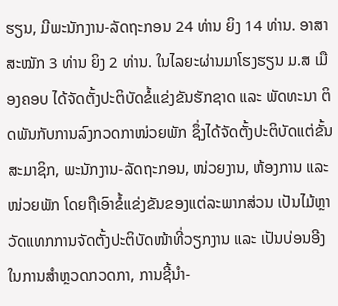ຮຽນ, ມີພະນັກງານ-ລັດຖະກອນ 24 ທ່ານ ຍິງ 14 ທ່ານ. ອາສາສະໝັກ 3 ທ່ານ ຍິງ 2 ທ່ານ. ໃນໄລຍະຜ່ານມາໂຮງຮຽນ ມ.ສ ເມືອງຄອບ ໄດ້ຈັດຕັ້ງປະຕິບັດຂໍ້ແຂ່ງຂັນຮັກຊາດ ແລະ ພັດທະນາ ຕິດພັນກັບການລົງກວດກາໜ່ວຍພັກ ຊຶ່ງໄດ້ຈັດຕັ້ງປະຕິບັດແຕ່ຂັ້ນສະມາຊິກ, ພະນັກງານ-ລັດຖະກອນ, ໜ່ວຍງານ, ຫ້ອງການ ແລະ ໜ່ວຍພັກ ໂດຍຖືເອົາຂໍ້ແຂ່ງຂັນຂອງແຕ່ລະພາກສ່ວນ ເປັນໄມ້ຫຼາວັດແທກການຈັດຕັ້ງປະຕິບັດໜ້າທີ່ວຽກງານ ແລະ ເປັນບ່ອນອີງໃນການສໍາຫຼວດກວດກາ, ການຊີ້ນໍາ-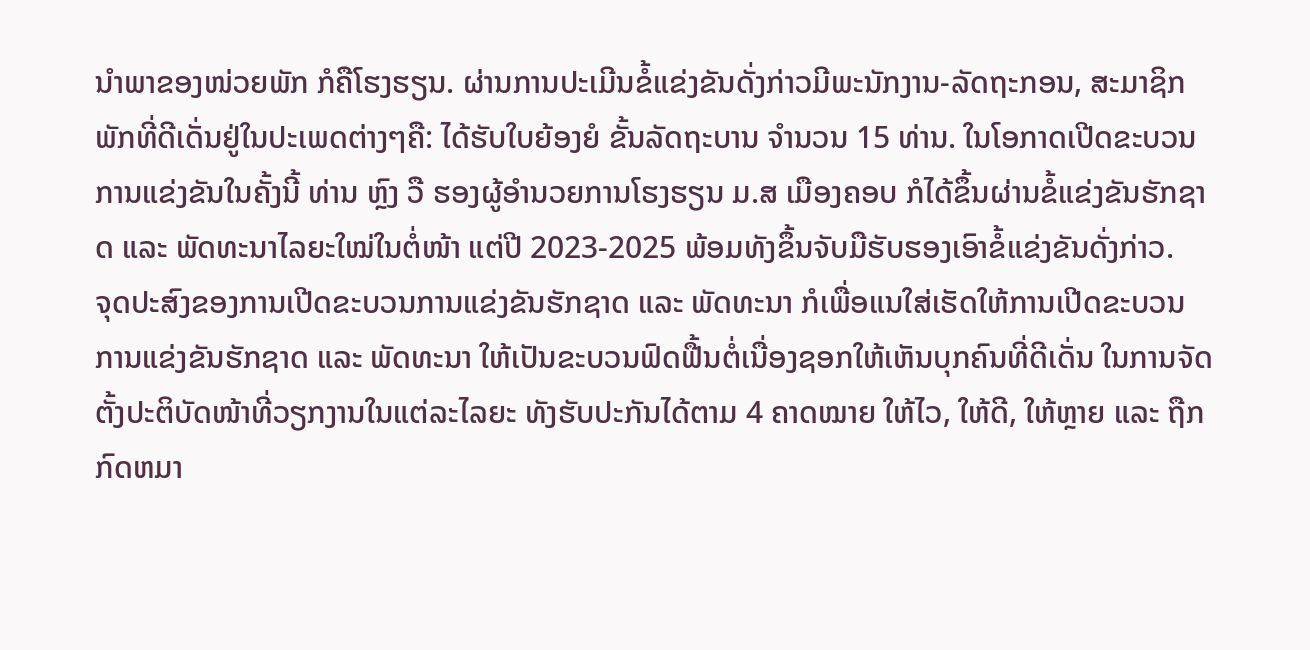ນໍາພາຂອງໜ່ວຍພັກ ກໍຄືໂຮງຮຽນ. ຜ່ານການປະເມີນຂໍ້ແຂ່ງຂັນດັ່ງກ່າວມີພະນັກງານ-ລັດຖະກອນ, ສະມາຊິກພັກທີ່ດີເດັ່ນຢູ່ໃນປະເພດຕ່າງໆຄື: ໄດ້ຮັບໃບຍ້ອງຍໍ ຂັ້ນລັດຖະບານ ຈໍານວນ 15 ທ່ານ. ໃນໂອກາດເປີດຂະບວນການແຂ່ງຂັນໃນຄັ້ງນີ້ ທ່ານ ຫຼົງ ວື ຮອງຜູ້ອໍານວຍການໂຮງຮຽນ ມ.ສ ເມືອງຄອບ ກໍໄດ້ຂຶ້ນຜ່ານຂໍ້ແຂ່ງຂັນຮັກຊາດ ແລະ ພັດທະນາໄລຍະໃໝ່ໃນຕໍ່ໜ້າ ແຕ່ປີ 2023-2025 ພ້ອມທັງຂຶ້ນຈັບມືຮັບຮອງເອົາຂໍ້ແຂ່ງຂັນດັ່ງກ່າວ.
ຈຸດປະສົງຂອງການເປີດຂະບວນການແຂ່ງຂັນຮັກຊາດ ແລະ ພັດທະນາ ກໍເພື່ອແນໃສ່ເຮັດໃຫ້ການເປີດຂະບວນການແຂ່ງຂັນຮັກຊາດ ແລະ ພັດທະນາ ໃຫ້ເປັນຂະບວນຟົດຟື້ນຕໍ່ເນື່ອງຊອກໃຫ້ເຫັນບຸກຄົນທີ່ດີເດັ່ນ ໃນການຈັດຕັ້ງປະຕິບັດໜ້າທີ່ວຽກງານໃນແຕ່ລະໄລຍະ ທັງຮັບປະກັນໄດ້ຕາມ 4 ຄາດໝາຍ ໃຫ້ໄວ, ໃຫ້ດີ, ໃຫ້ຫຼາຍ ແລະ ຖືກກົດຫມາ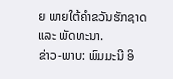ຍ ພາຍໃຕ້ຄໍາຂວັນຮັກຊາດ ແລະ ພັດທະນາ.
ຂ່າວ-ພາບ: ພົມມະນີ ອິ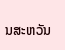ນສະຫວັນ